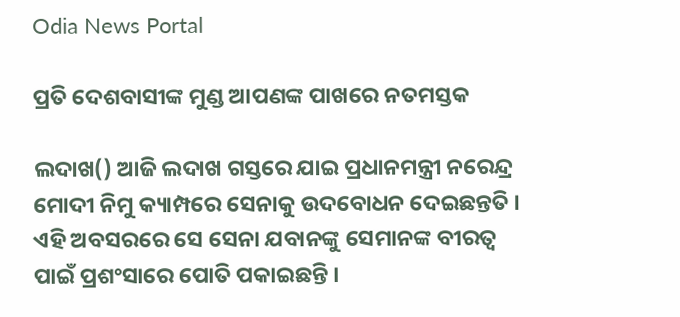Odia News Portal

ପ୍ରତି ଦେଶବାସୀଙ୍କ ମୁଣ୍ଡ ଆପଣଙ୍କ ପାଖରେ ନତମସ୍ତକ

ଲଦାଖ() ଆଜି ଲଦାଖ ଗସ୍ତରେ ଯାଇ ପ୍ରଧାନମନ୍ତ୍ରୀ ନରେନ୍ଦ୍ର ମୋଦୀ ନିମୁ କ୍ୟାମ୍ପରେ ସେନାକୁ ଉଦବୋଧନ ଦେଇଛନ୍ତତି । ଏହି ଅବସରରେ ସେ ସେନା ଯବାନଙ୍କୁ ସେମାନଙ୍କ ବୀରତ୍ୱ ପାଇଁ ପ୍ରଶଂସାରେ ପୋତି ପକାଇଛନ୍ତି ।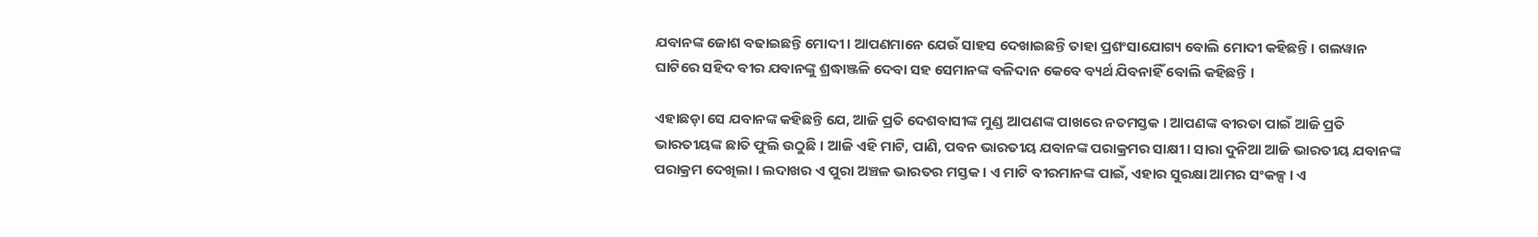ଯବାନଙ୍କ ଜୋଶ ବଢାଇଛନ୍ତି ମୋଦୀ । ଆପଣମାନେ ଯେଉଁ ସାହସ ଦେଖାଇଛନ୍ତି ତାହା ପ୍ରଶଂସାଯୋଗ୍ୟ ବୋଲି ମୋଦୀ କହିଛନ୍ତି । ଗଲୱାନ ଘାଟିରେ ସହିଦ ବୀର ଯବାନଙ୍କୁ ଶ୍ରଦ୍ଧାଞ୍ଜଳି ଦେବା ସହ ସେମାନଙ୍କ ବଳିଦାନ କେବେ ବ୍ୟର୍ଥ ଯିବନାହିଁ ବୋଲି କହିଛନ୍ତି ।

ଏହାଛଡ଼ା ସେ ଯବାନଙ୍କ କହିଛନ୍ତି ଯେ, ଆଜି ପ୍ରତି ଦେଶବାସୀଙ୍କ ମୁଣ୍ଡ ଆପଣଙ୍କ ପାଖରେ ନତମସ୍ତକ । ଆପଣଙ୍କ ବୀରତା ପାଇଁ ଆଜି ପ୍ରତି ଭାରତୀୟଙ୍କ ଛାତି ଫୁଲି ଉଠୁଛି । ଆଜି ଏହି ମାଟି, ପାଣି, ପବନ ଭାରତୀୟ ଯବାନଙ୍କ ପରାକ୍ରମର ସାକ୍ଷୀ । ସାରା ଦୁନିଆ ଆଜି ଭାରତୀୟ ଯବାନଙ୍କ ପରାକ୍ରମ ଦେଖିଲା । ଲଦାଖର ଏ ପୁରା ଅଞ୍ଚଳ ଭାରତର ମସ୍ତକ । ଏ ମାଟି ବୀରମାନଙ୍କ ପାଇଁ, ଏହାର ସୁରକ୍ଷା ଆମର ସଂକଳ୍ପ । ଏ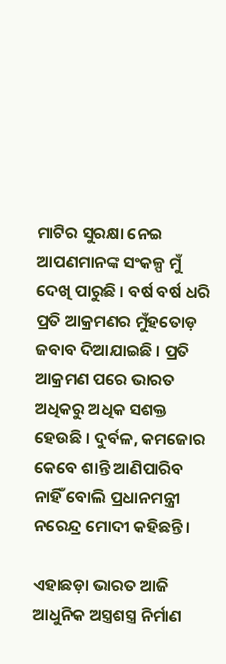ମାଟିର ସୁରକ୍ଷା ନେଇ ଆପଣମାନଙ୍କ ସଂକଳ୍ପ ମୁଁ ଦେଖି ପାରୁଛି । ବର୍ଷ ବର୍ଷ ଧରି ପ୍ରତି ଆକ୍ରମଣର ମୁଁହତୋଡ଼ ଜବାବ ଦିଆଯାଇଛି । ପ୍ରତି ଆକ୍ରମଣ ପରେ ଭାରତ ଅଧିକରୁ ଅଧିକ ସଶକ୍ତ ହେଉଛି । ଦୁର୍ବଳ, କମଜୋର କେବେ ଶାନ୍ତି ଆଣିପାରିବ ନାହିଁ ବୋଲି ପ୍ରଧାନମନ୍ତ୍ରୀ ନରେନ୍ଦ୍ର ମୋଦୀ କହିଛନ୍ତି ।

ଏହାଛଡ଼ା ଭାରତ ଆଜି ଆଧୁନିକ ଅସ୍ତ୍ରଶସ୍ତ୍ର ନିର୍ମାଣ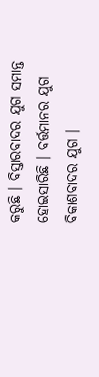କରୁଛି । ବିସ୍ତାରବାଦର ଯୁଗ ସମାନ୍ତ ହୋଇସାରିଛି । ବର୍ତ୍ତମାନର ଯୁଗ ବିକାଶବାଦର ଯୁଗ ।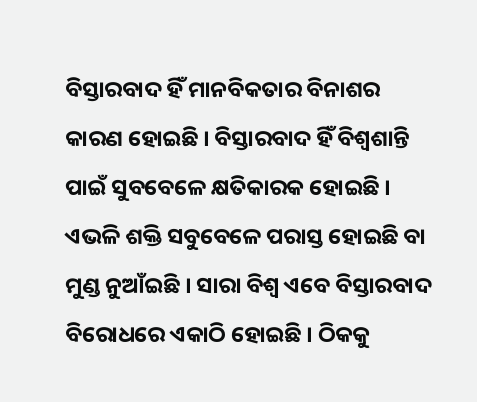ବିସ୍ତାରବାଦ ହିଁ ମାନବିକତାର ବିନାଶର କାରଣ ହୋଇଛି । ବିସ୍ତାରବାଦ ହିଁ ବିଶ୍ୱଶାନ୍ତି ପାଇଁ ସୁବବେଳେ କ୍ଷତିକାରକ ହୋଇଛି । ଏଭଳି ଶକ୍ତି ସବୁବେଳେ ପରାସ୍ତ ହୋଇଛି ବା ମୁଣ୍ଡ ନୁଆଁଇଛି । ସାରା ବିଶ୍ୱ ଏବେ ବିସ୍ତାରବାଦ ବିରୋଧରେ ଏକାଠି ହୋଇଛି । ଠିକକୁ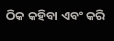ଠିକ କହିବା ଏବଂ କରି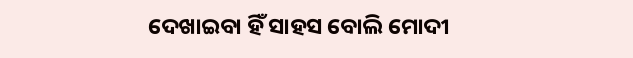ଦେଖାଇବା ହିଁ ସାହସ ବୋଲି ମୋଦୀ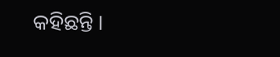କହିଛନ୍ତି ।